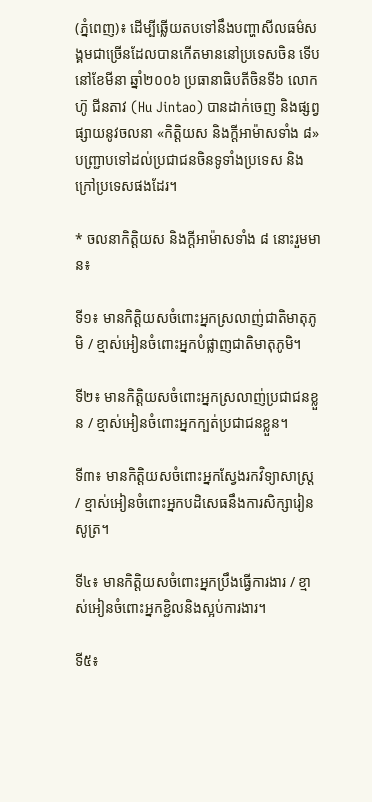(ភ្នំពេញ)៖ ដើម្បីឆ្លើយតបទៅនឹងបញ្ហាសីលធម៌សង្គមជាច្រើនដែលបានកើតមាននៅប្រទេសចិន ទើបនៅខែមីនា ឆ្នាំ២០០៦ ប្រធានាធិបតីចិនទី៦ លោក ហ៊ូ ជីនតាវ (Hu Jintao) បានដាក់ចេញ និងផ្សព្វផ្សាយនូវចលនា «កិត្តិយស និងក្ដីអាម៉ាសទាំង ៨» បញ្ជ្រាបទៅដល់ប្រជាជនចិនទូទាំងប្រទេស និងក្រៅប្រទេសផងដែរ។

* ចលនាកិត្តិយស និងក្ដីអាម៉ាសទាំង ៨ នោះរួមមាន៖

ទី១៖ មានកិត្តិយសចំពោះអ្នកស្រលាញ់ជាតិមាតុភូមិ / ខ្មាស់អៀនចំពោះអ្នកបំផ្លាញជាតិមាតុភូមិ។

ទី២៖ មានកិត្តិយសចំពោះអ្នកស្រលាញ់ប្រជាជនខ្លួន / ខ្មាស់អៀនចំពោះអ្នកក្បត់ប្រជាជនខ្លួន។

ទី៣៖ មានកិត្តិយសចំពោះអ្នកស្វែងរកវិទ្យាសាស្ត្រ / ខ្មាស់អៀនចំពោះអ្នកបដិសេធនឹងការសិក្សារៀនសូត្រ។

ទី៤៖ មានកិត្តិយសចំពោះអ្នកប្រឹងធ្វើការងារ / ខ្មាស់អៀនចំពោះអ្នកខ្ជិលនិងស្អប់ការងារ។

ទី៥៖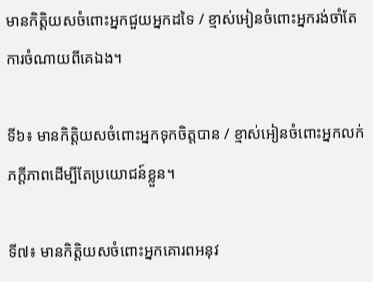មានកិត្តិយសចំពោះអ្នកជួយអ្នកដទៃ / ខ្មាស់អៀនចំពោះអ្នករង់ចាំតែការចំណាយពីគេឯង។

ទី៦៖ មានកិត្តិយសចំពោះអ្នកទុកចិត្តបាន / ខ្មាស់អៀនចំពោះអ្នកលក់ភក្តីភាពដើម្បីតែប្រយោជន៍ខ្លួន។

ទី៧៖ មានកិត្តិយសចំពោះអ្នកគោរពអនុវ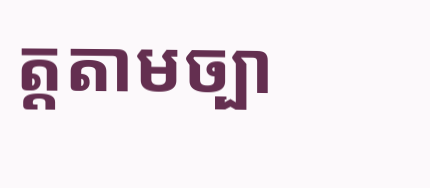ត្តតាមច្បា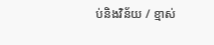ប់និងវិន័យ / ខ្មាស់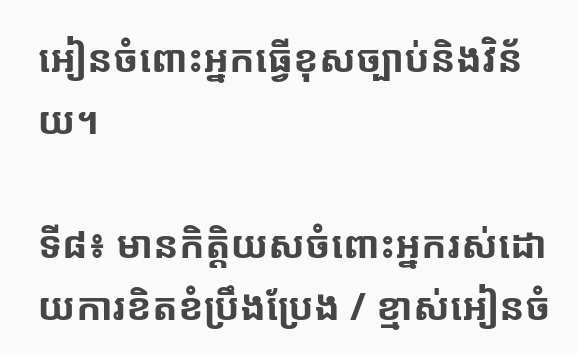អៀនចំពោះអ្នកធ្វើខុសច្បាប់និងវិន័យ។

ទី៨៖ មានកិត្តិយសចំពោះអ្នករស់ដោយការខិតខំប្រឹងប្រែង / ខ្មាស់អៀនចំ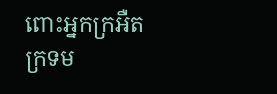ពោះអ្នកក្រអឺតក្រទម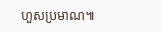ហួសប្រមាណ៕